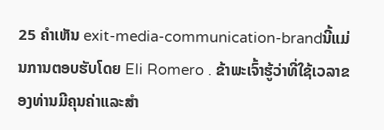25 ຄໍາເຫັນ exit-media-communication-brandນີ້ແມ່ນການຕອບຮັບໂດຍ Eli Romero . ຂ້າພະເຈົ້າຮູ້ວ່າທີ່ໃຊ້ເວລາຂອງທ່ານມີຄຸນຄ່າແລະສໍາ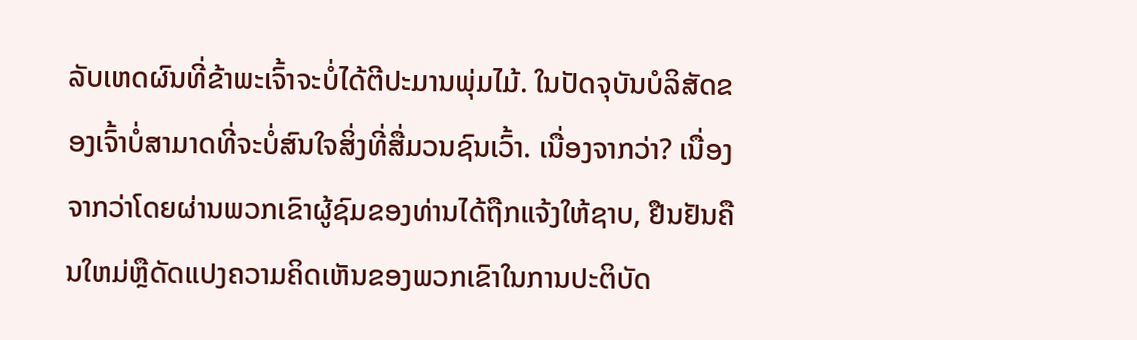ລັບເຫດຜົນທີ່ຂ້າພະເຈົ້າຈະບໍ່ໄດ້ຕີປະມານພຸ່ມໄມ້. ໃນປັດຈຸບັນບໍລິສັດຂອງເຈົ້າບໍ່ສາມາດທີ່ຈະບໍ່ສົນໃຈສິ່ງທີ່ສື່ມວນຊົນເວົ້າ. ເນື່ອງຈາກວ່າ? ເນື່ອງຈາກວ່າໂດຍຜ່ານພວກເຂົາຜູ້ຊົມຂອງທ່ານໄດ້ຖືກແຈ້ງໃຫ້ຊາບ, ຢືນຢັນຄືນໃຫມ່ຫຼືດັດແປງຄວາມຄິດເຫັນຂອງພວກເຂົາໃນການປະຕິບັດ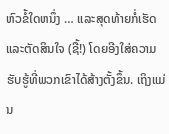ຫົວຂໍ້ໃດຫນຶ່ງ … ແລະສຸດທ້າຍກໍ່ເຮັດແລະຕັດສິນໃຈ (ຊື້!) ໂດຍອີງໃສ່ຄວາມຮັບຮູ້ທີ່ພວກເຂົາໄດ້ສ້າງຕັ້ງຂຶ້ນ. ເຖິງແມ່ນ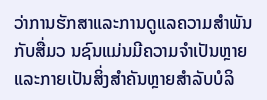ວ່າການຮັກສາແລະການດູແລຄວາມສໍາພັນກັບສື່ມວ ນຊົນແມ່ນມີຄວາມຈໍາເປັນຫຼາຍແລະກາຍເປັນສິ່ງສໍາຄັນຫຼາຍສໍາລັບບໍລິ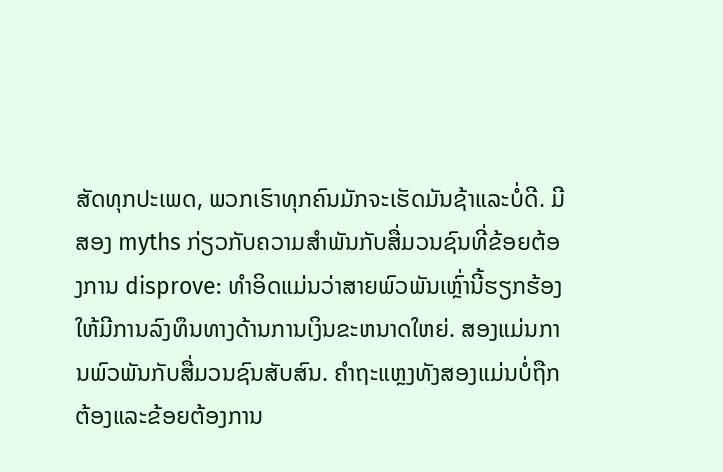ສັດທຸກປະເພດ, ພວກເຮົາທຸກຄົນມັກຈະເຮັດມັນຊ້າແລະບໍ່ດີ. ມີສອງ myths ກ່ຽວກັບຄວາມສໍາພັນກັບສື່ມວນຊົນທີ່ຂ້ອຍຕ້ອງການ disprove: ທໍາອິດແມ່ນວ່າສາຍພົວພັນເຫຼົ່ານີ້ຮຽກຮ້ອງໃຫ້ມີການລົງທຶນທາງດ້ານການເງິນຂະຫນາດໃຫຍ່. ສອງແມ່ນການພົວພັນກັບສື່ມວນຊົນສັບສົນ. ຄໍາຖະແຫຼງທັງສອງແມ່ນບໍ່ຖືກຕ້ອງແລະຂ້ອຍຕ້ອງການ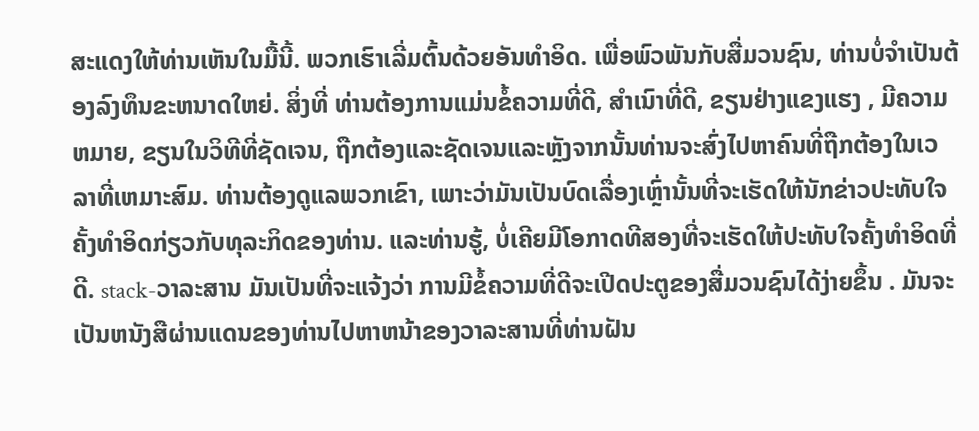ສະແດງໃຫ້ທ່ານເຫັນໃນມື້ນີ້. ພວກເຮົາເລີ່ມຕົ້ນດ້ວຍອັນທໍາອິດ. ເພື່ອພົວພັນກັບສື່ມວນຊົນ, ທ່ານບໍ່ຈໍາເປັນຕ້ອງລົງທຶນຂະຫນາດໃຫຍ່. ສິ່ງທີ່ ທ່ານຕ້ອງການແມ່ນຂໍ້ຄວາມທີ່ດີ, ສໍາເນົາທີ່ດີ, ຂຽນຢ່າງແຂງແຮງ , ມີຄວາມຫມາຍ, ຂຽນໃນວິທີທີ່ຊັດເຈນ, ຖືກຕ້ອງແລະຊັດເຈນແລະຫຼັງຈາກນັ້ນທ່ານຈະສົ່ງໄປຫາຄົນທີ່ຖືກຕ້ອງໃນເວລາທີ່ເຫມາະສົມ. ທ່ານຕ້ອງດູແລພວກເຂົາ, ເພາະວ່າມັນເປັນບົດເລື່ອງເຫຼົ່ານັ້ນທີ່ຈະເຮັດໃຫ້ນັກຂ່າວປະທັບໃຈຄັ້ງທໍາອິດກ່ຽວກັບທຸລະກິດຂອງທ່ານ. ແລະທ່ານຮູ້, ບໍ່ເຄີຍມີໂອກາດທີສອງທີ່ຈະເຮັດໃຫ້ປະທັບໃຈຄັ້ງທໍາອິດທີ່ດີ. stack-ວາລະສານ ມັນເປັນທີ່ຈະແຈ້ງວ່າ ການມີຂໍ້ຄວາມທີ່ດີຈະເປີດປະຕູຂອງສື່ມວນຊົນໄດ້ງ່າຍຂຶ້ນ . ມັນຈະເປັນຫນັງສືຜ່ານແດນຂອງທ່ານໄປຫາຫນ້າຂອງວາລະສານທີ່ທ່ານຝັນ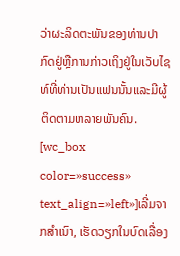ວ່າຜະລິດຕະພັນຂອງທ່ານປາກົດຢູ່ຫຼືການກ່າວເຖິງຢູ່ໃນເວັບໄຊທ໌ທີ່ທ່ານເປັນແຟນນັ້ນແລະມີຜູ້ຕິດຕາມຫລາຍພັນຄົນ. [wc_box color=»success» text_align=»left»]ເລີ່ມຈາກສຳເນົາ, ເຮັດວຽກໃນບົດເລື່ອງ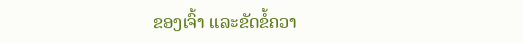ຂອງເຈົ້າ ແລະຂັດຂໍ້ຄວາ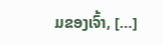ມຂອງເຈົ້າ, […]